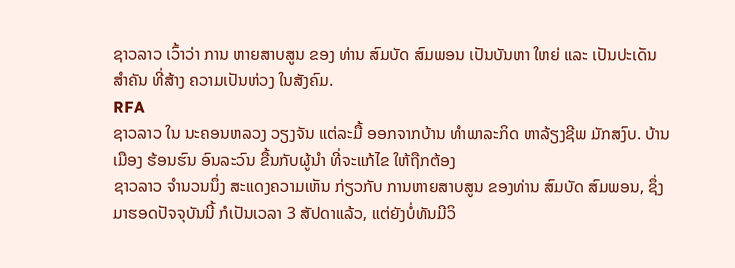ຊາວລາວ ເວົ້າວ່າ ການ ຫາຍສາບສູນ ຂອງ ທ່ານ ສົມບັດ ສົມພອນ ເປັນບັນຫາ ໃຫຍ່ ແລະ ເປັນປະເດັນ ສໍາຄັນ ທີ່ສ້າງ ຄວາມເປັນຫ່ວງ ໃນສັງຄົມ.
RFA
ຊາວລາວ ໃນ ນະຄອນຫລວງ ວຽງຈັນ ແຕ່ລະມື້ ອອກຈາກບ້ານ ທໍາພາລະກິດ ຫາລ້ຽງຊີພ ມັກສງົບ. ບ້ານເມືອງ ຮ້ອນຮົນ ອົນລະວົນ ຂື້ນກັບຜູ້ນໍາ ທີ່ຈະແກ້ໄຂ ໃຫ້ຖືກຕ້ອງ
ຊາວລາວ ຈໍານວນນຶ່ງ ສະແດງຄວາມເຫັນ ກ່ຽວກັບ ການຫາຍສາບສູນ ຂອງທ່ານ ສົມບັດ ສົມພອນ, ຊຶ່ງມາຮອດປັຈຈຸບັນນີ້ ກໍເປັນເວລາ 3 ສັປດາແລ້ວ, ແຕ່ຍັງບໍ່ທັນມີວິ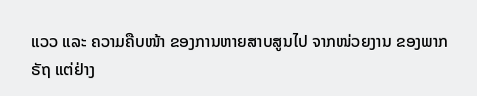ແວວ ແລະ ຄວາມຄືບໜ້າ ຂອງການຫາຍສາບສູນໄປ ຈາກໜ່ວຍງານ ຂອງພາກຣັຖ ແຕ່ຢ່າງ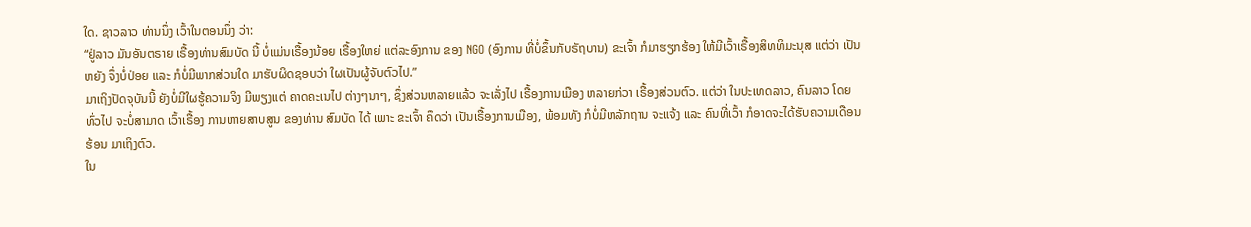ໃດ. ຊາວລາວ ທ່ານນຶ່ງ ເວົ້າໃນຕອນນຶ່ງ ວ່າ:
“ຢູ່ລາວ ມັນອັນຕຣາຍ ເຣື້ອງທ່ານສົມບັດ ນີ້ ບໍ່ແມ່ນເຣື້ອງນ້ອຍ ເຣື້ອງໃຫຍ່ ແຕ່ລະອົງການ ຂອງ NGO (ອົງການ ທີ່ບໍ່ຂຶ້ນກັບຣັຖບານ) ຂະເຈົ້າ ກໍມາຮຽກຮ້ອງ ໃຫ້ມີເວົ້າເຣື້ອງສິທທິມະນຸສ ແຕ່ວ່າ ເປັນຫຍັງ ຈຶ່ງບໍ່ປ່ອຍ ແລະ ກໍບໍ່ມີພາກສ່ວນໃດ ມາຮັບຜິດຊອບວ່າ ໃຜເປັນຜູ້ຈັບຕົວໄປ.”
ມາເຖິງປັດຈຸບັນນີ້ ຍັງບໍ່ມີໃຜຮູ້ຄວາມຈິງ ມີພຽງແຕ່ ຄາດຄະເນໄປ ຕ່າງໆນາໆ, ຊຶ່ງສ່ວນຫລາຍແລ້ວ ຈະເລັ່ງໄປ ເຣື້ອງການເມືອງ ຫລາຍກ່ວາ ເຣື້ອງສ່ວນຕົວ. ແຕ່ວ່າ ໃນປະເທດລາວ, ຄົນລາວ ໂດຍທົ່ວໄປ ຈະບໍ່ສາມາດ ເວົ້າເຣື້ອງ ການຫາຍສາບສູນ ຂອງທ່ານ ສົມບັດ ໄດ້ ເພາະ ຂະເຈົ້າ ຄຶດວ່າ ເປັນເຣື້ອງການເມືອງ, ພ້ອມທັງ ກໍບໍ່ມີຫລັກຖານ ຈະແຈ້ງ ແລະ ຄົນທີ່ເວົ້າ ກໍອາດຈະໄດ້ຮັບຄວາມເດືອນຮ້ອນ ມາເຖິງຕົວ.
ໃນ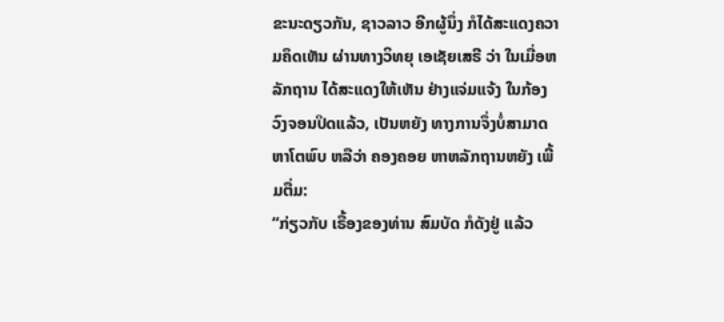ຂະນະດຽວກັນ, ຊາວລາວ ອີກຜູ້ນຶ່ງ ກໍໄດ້ສະແດງຄວາມຄຶດເຫັນ ຜ່ານທາງວິທຍຸ ເອເຊັຍເສຣີ ວ່າ ໃນເມື່ອຫລັກຖານ ໄດ້ສະແດງໃຫ້ເຫັນ ຢ່າງແຈ່ມແຈ້ງ ໃນກ້ອງວົງຈອນປິດແລ້ວ, ເປັນຫຍັງ ທາງການຈຶ່ງບໍ່ສາມາດ ຫາໂຕພົບ ຫລືວ່າ ຄອງຄອຍ ຫາຫລັກຖານຫຍັງ ເພີ້ມຕື່ມ:
“ກ່ຽວກັບ ເຣື້ອງຂອງທ່ານ ສົມບັດ ກໍດັງຢູ່ ແລ້ວ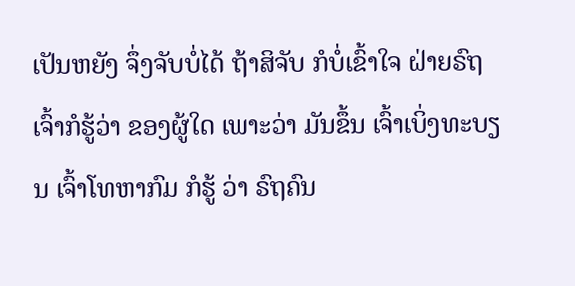ເປັນຫຍັງ ຈຶ່ງຈັບບໍ່ໄດ້ ຖ້າສິຈັບ ກໍບໍ່ເຂົ້າໃຈ ຝ່າຍຣົຖ ເຈົ້າກໍຮູ້ວ່າ ຂອງຜູ້ໃດ ເພາະວ່າ ມັນຂຶ້ນ ເຈົ້າເບິ່ງທະບຽນ ເຈົ້າໂທຫາກົມ ກໍຮູ້ ວ່າ ຣົຖຄົນ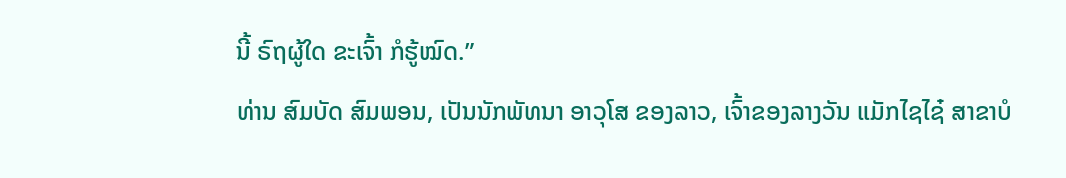ນີ້ ຣົຖຜູ້ໃດ ຂະເຈົ້າ ກໍຮູ້ໝົດ.”
ທ່ານ ສົມບັດ ສົມພອນ, ເປັນນັກພັທນາ ອາວຸໂສ ຂອງລາວ, ເຈົ້າຂອງລາງວັນ ແມັກໄຊໄຊ໋ ສາຂາບໍ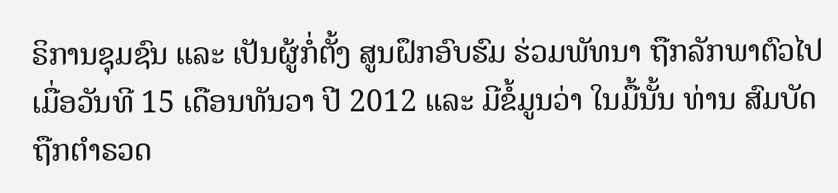ຣິການຊຸມຊົນ ແລະ ເປັນຜູ້ກໍ່ຕັ້ງ ສູນຝຶກອົບຮົມ ຮ່ວມພັທນາ ຖືກລັກພາຕົວໄປ ເມື່ອວັນທີ 15 ເດືອນທັນວາ ປີ 2012 ແລະ ມີຂໍ້ມູນວ່າ ໃນມື້ນັ້ນ ທ່ານ ສົມບັດ ຖືກຕໍາຣວດ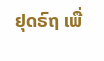ຢຸດຣົຖ ເພື່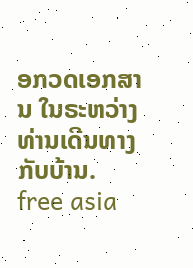ອກວດເອກສານ ໃນຣະຫວ່າງ ທ່ານເດີນທາງ ກັບບ້ານ.
free asia